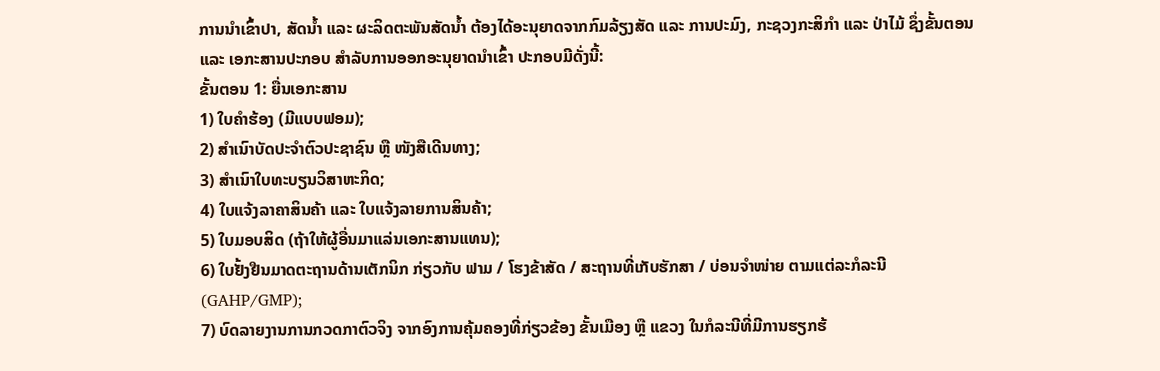ການນໍາເຂົ້າປາ, ສັດນໍ້າ ແລະ ຜະລິດຕະພັນສັດນໍ້າ ຕ້ອງໄດ້ອະນຸຍາດຈາກກົມລ້ຽງສັດ ແລະ ການປະມົງ, ກະຊວງກະສິກໍາ ແລະ ປ່າໄມ້ ຊຶ່ງຂັ້ນຕອນ ແລະ ເອກະສານປະກອບ ສໍາລັບການອອກອະນຸຍາດນໍາເຂົ້າ ປະກອບມີດັ່ງນີ້:
ຂັ້ນຕອນ 1: ຍື່ນເອກະສານ
1) ໃບຄໍາຮ້ອງ (ມີແບບຟອມ);
2) ສໍາເນົາບັດປະຈໍາຕົວປະຊາຊົນ ຫຼື ໜັງສືເດີນທາງ;
3) ສໍາເນົາໃບທະບຽນວິສາຫະກິດ;
4) ໃບແຈ້ງລາຄາສິນຄ້າ ແລະ ໃບແຈ້ງລາຍການສິນຄ້າ;
5) ໃບມອບສິດ (ຖ້າໃຫ້ຜູ້ອື່ນມາແລ່ນເອກະສານແທນ);
6) ໃບຢັ້ງຢືນມາດຕະຖານດ້ານເຕັກນິກ ກ່ຽວກັບ ຟາມ / ໂຮງຂ້າສັດ / ສະຖານທີ່ເກັບຮັກສາ / ບ່ອນຈໍາໜ່າຍ ຕາມແຕ່ລະກໍລະນີ (GAHP/GMP);
7) ບົດລາຍງານການກວດກາຕົວຈິງ ຈາກອົງການຄຸ້ມຄອງທີ່ກ່ຽວຂ້ອງ ຂັ້ນເມືອງ ຫຼື ແຂວງ ໃນກໍລະນີທີ່ມີການຮຽກຮ້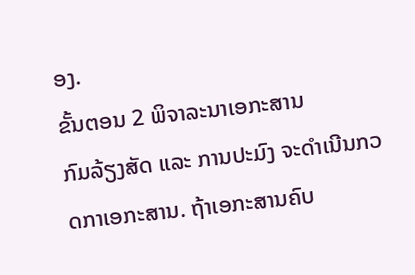ອງ.
ຂັ້ນຕອນ 2 ພິຈາລະນາເອກະສານ
ກົມລ້ຽງສັດ ແລະ ການປະມົງ ຈະດໍາເນີນກວດກາເອກະສານ. ຖ້າເອກະສານຄົບ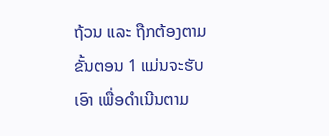ຖ້ວນ ແລະ ຖືກຕ້ອງຕາມຂັ້ນຕອນ 1 ແມ່ນຈະຮັບເອົາ ເພື່ອດໍາເນີນຕາມ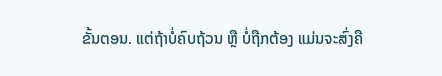ຂັ້ນຕອນ. ແຕ່ຖ້າບໍ່ຄົບຖ້ວນ ຫຼື ບໍ່ຖືກຕ້ອງ ແມ່ນຈະສົ່ງຄື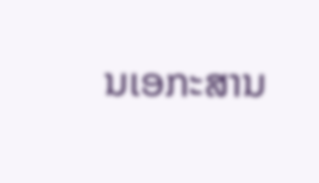ນເອກະສານ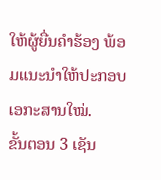ໃຫ້ຜູ້ຍື່ນຄໍາຮ້ອງ ພ້ອມແນະນໍາໃຫ້ປະກອບເອກະສານໃໝ່.
ຂັ້ນຕອນ 3 ເຊັນ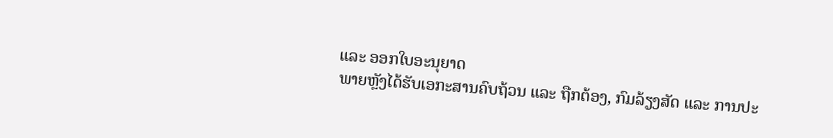ແລະ ອອກໃບອະນຸຍາດ
ພາຍຫຼັງໄດ້ຮັບເອກະສານຄົບຖ້ວນ ແລະ ຖືກຕ້ອງ, ກົມລ້ຽງສັດ ແລະ ການປະ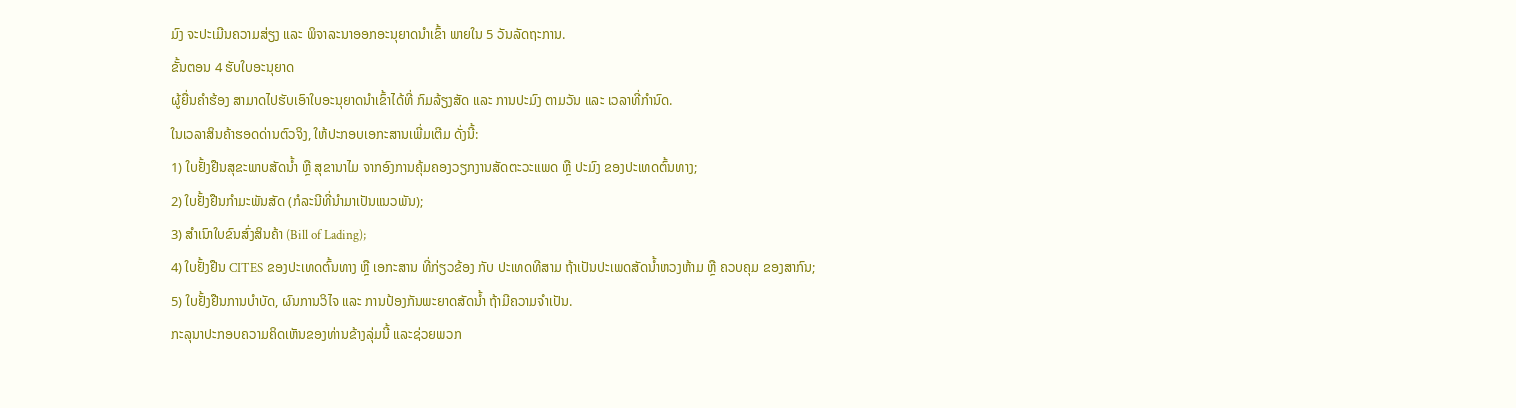ມົງ ຈະປະເມີນຄວາມສ່ຽງ ແລະ ພິຈາລະນາອອກອະນຸຍາດນໍາເຂົ້າ ພາຍໃນ 5 ວັນລັດຖະການ.
ຂັ້ນຕອນ 4 ຮັບໃບອະນຸຍາດ
ຜູ້ຍື່ນຄໍາຮ້ອງ ສາມາດໄປຮັບເອົາໃບອະນຸຍາດນໍາເຂົ້າໄດ້ທີ່ ກົມລ້ຽງສັດ ແລະ ການປະມົງ ຕາມວັນ ແລະ ເວລາທີ່ກໍານົດ.
ໃນເວລາສິນຄ້າຮອດດ່ານຕົວຈິງ, ໃຫ້ປະກອບເອກະສານເພີ່ມເຕີມ ດັ່ງນີ້:
1) ໃບຢັ້ງຢືນສຸຂະພາບສັດນໍ້າ ຫຼື ສຸຂານາໄມ ຈາກອົງການຄຸ້ມຄອງວຽກງານສັດຕະວະແພດ ຫຼື ປະມົງ ຂອງປະເທດຕົ້ນທາງ;
2) ໃບຢັ້ງຢືນກໍາມະພັນສັດ (ກໍລະນີທີ່ນໍາມາເປັນແນວພັນ);
3) ສໍາເນົາໃບຂົນສົ່ງສິນຄ້າ (Bill of Lading);
4) ໃບຢັ້ງຢືນ CITES ຂອງປະເທດຕົ້ນທາງ ຫຼື ເອກະສານ ທີ່ກ່ຽວຂ້ອງ ກັບ ປະເທດທີສາມ ຖ້າເປັນປະເພດສັດນໍ້າຫວງຫ້າມ ຫຼື ຄວບຄຸມ ຂອງສາກົນ;
5) ໃບຢັ້ງຢືນການບໍາບັດ, ຜົນການວິໄຈ ແລະ ການປ້ອງກັນພະຍາດສັດນໍ້າ ຖ້າມີຄວາມຈໍາເປັນ.
ກະລຸນາປະກອບຄວາມຄິດເຫັນຂອງທ່ານຂ້າງລຸ່ມນີ້ ແລະຊ່ວຍພວກ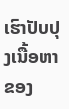ເຮົາປັບປຸງເນື້ອຫາຂອງ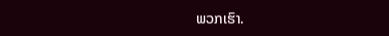ພວກເຮົາ.